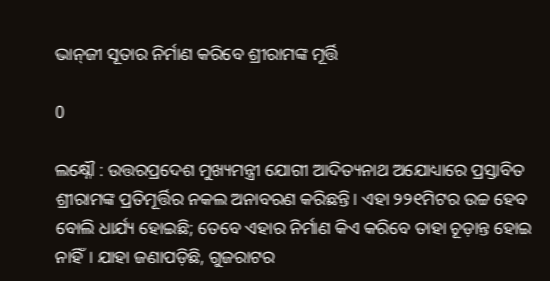ଭାନ୍‍ଜୀ ସୂତାର ନିର୍ମାଣ କରିବେ ଶ୍ରୀରାମଙ୍କ ମୂର୍ତ୍ତି

0

ଲକ୍ଷ୍ନୌ : ଉତ୍ତରପ୍ରଦେଶ ମୁଖ୍ୟମନ୍ତ୍ରୀ ଯୋଗୀ ଆଦିତ୍ୟନାଥ ଅଯୋଧ୍ୟାରେ ପ୍ରସ୍ତାବିତ ଶ୍ରୀରାମଙ୍କ ପ୍ରତିମୂର୍ତ୍ତିର ନକଲ ଅନାବରଣ କରିଛନ୍ତି। ଏହା ୨୨୧ମିଟର ଉଚ୍ଚ ହେବ ବୋଲି ଧାର୍ଯ୍ୟ ହୋଇଛି; ତେବେ ଏହାର ନିର୍ମାଣ କିଏ କରିବେ ତାହା ଚୂଡ଼ାନ୍ତ ହୋଇ ନାହିଁ। ଯାହା ଜଣାପଡ଼ିଛି, ଗୁଜରାଟର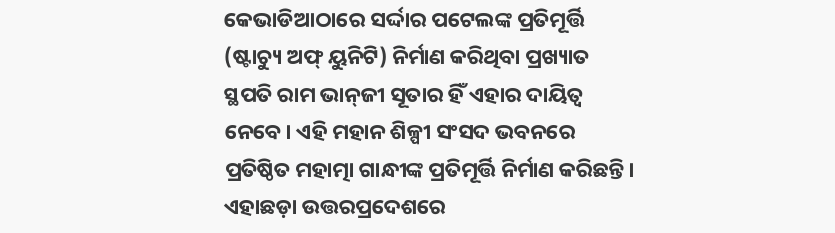କେଭାଡିଆଠାରେ ସର୍ଦ୍ଦାର ପଟେଲଙ୍କ ପ୍ରତିମୂର୍ତ୍ତି (ଷ୍ଟାଚ୍ୟୁ ଅଫ୍‍ ୟୁନିଟି) ନିର୍ମାଣ କରିଥିବା ପ୍ରଖ୍ୟାତ ସ୍ଥପତି ରାମ ଭାନ୍‍ଜୀ ସୂତାର ହିଁ ଏହାର ଦାୟିତ୍ୱ ନେବେ। ଏହି ମହାନ ଶିଳ୍ପୀ ସଂସଦ ଭବନରେ ପ୍ରତିଷ୍ଠିତ ମହାତ୍ମା ଗାନ୍ଧୀଙ୍କ ପ୍ରତିମୂର୍ତ୍ତି ନିର୍ମାଣ କରିଛନ୍ତି। ଏହାଛଡ଼ା ଉତ୍ତରପ୍ରଦେଶରେ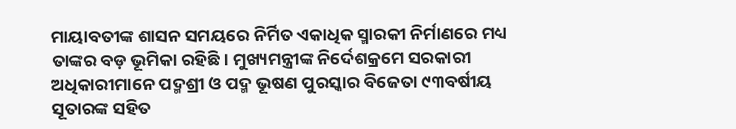ମାୟାବତୀଙ୍କ ଶାସନ ସମୟରେ ନିର୍ମିତ ଏକାଧିକ ସ୍ମାରକୀ ନିର୍ମାଣରେ ମଧ୍ୟ ତାଙ୍କର ବଡ଼ ଭୂମିକା ରହିଛି। ମୁଖ୍ୟମନ୍ତ୍ରୀଙ୍କ ନିର୍ଦେଶକ୍ରମେ ସରକାରୀ ଅଧିକାରୀମାନେ ପଦ୍ମଶ୍ରୀ ଓ ପଦ୍ମ ଭୂଷଣ ପୁରସ୍କାର ବିଜେତା ୯୩ବର୍ଷୀୟ ସୂତାରଙ୍କ ସହିତ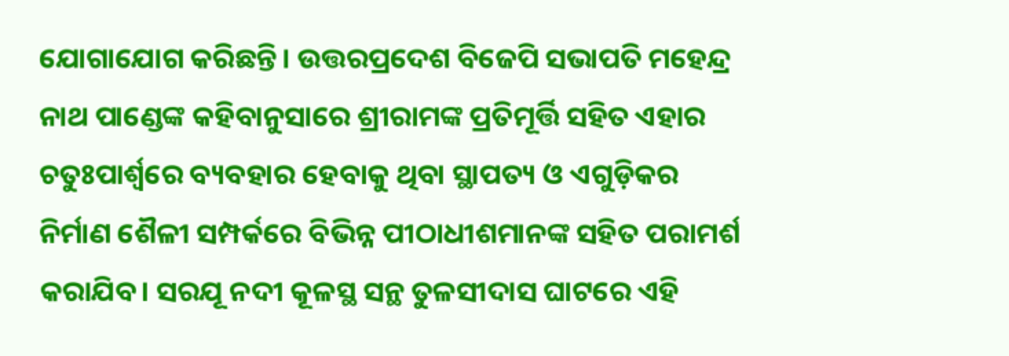ଯୋଗାଯୋଗ କରିଛନ୍ତି। ଉତ୍ତରପ୍ରଦେଶ ବିଜେପି ସଭାପତି ମହେନ୍ଦ୍ର ନାଥ ପାଣ୍ଡେଙ୍କ କହିବାନୁସାରେ ଶ୍ରୀରାମଙ୍କ ପ୍ରତିମୂର୍ତ୍ତି ସହିତ ଏହାର ଚତୁଃପାର୍ଶ୍ବରେ ବ୍ୟବହାର ହେବାକୁ ଥିବା ସ୍ଥାପତ୍ୟ ଓ ଏଗୁଡ଼ିକର ନିର୍ମାଣ ଶୈଳୀ ସମ୍ପର୍କରେ ବିଭିନ୍ନ ପୀଠାଧୀଶମାନଙ୍କ ସହିତ ପରାମର୍ଶ କରାଯିବ। ସରଯୂ ନଦୀ କୂଳସ୍ଥ ସନ୍ଥ ତୁଳସୀଦାସ ଘାଟରେ ଏହି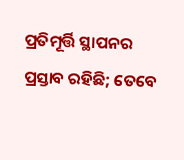ପ୍ରତିମୂର୍ତ୍ତି ସ୍ଥାପନର ପ୍ରସ୍ତାବ ରହିଛି; ତେବେ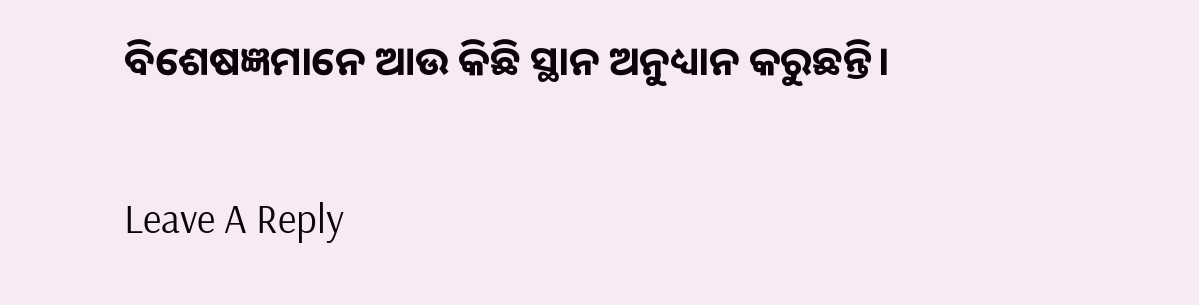ବିଶେଷଜ୍ଞମାନେ ଆଉ କିଛି ସ୍ଥାନ ଅନୁଧ୍ୟାନ କରୁଛନ୍ତି।

Leave A Reply